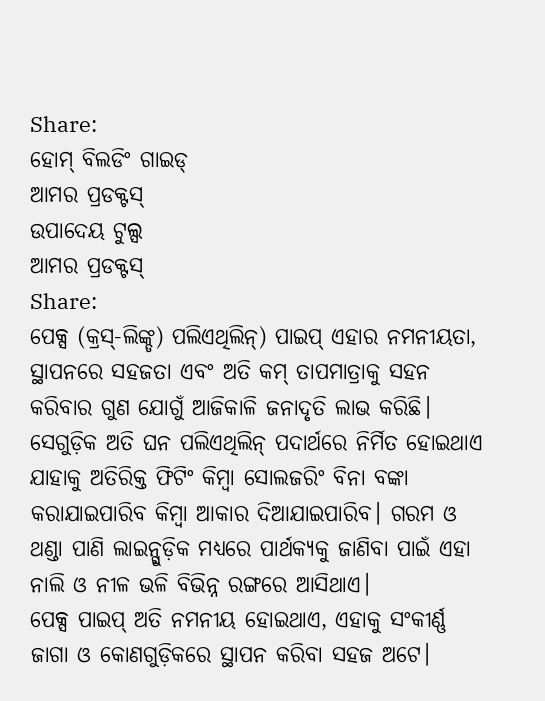Share:
ହୋମ୍ ବିଲଡିଂ ଗାଇଡ୍
ଆମର ପ୍ରଡକ୍ଟସ୍
ଉପାଦେୟ ଟୁଲ୍ସ
ଆମର ପ୍ରଡକ୍ଟସ୍
Share:
ପେକ୍ସ (କ୍ରସ୍-ଲିଙ୍କ୍ଡ) ପଲିଏଥିଲିନ୍) ପାଇପ୍ ଏହାର ନମନୀୟତା, ସ୍ଥାପନରେ ସହଜତା ଏବଂ ଅତି କମ୍ ତାପମାତ୍ରାକୁ ସହନ କରିବାର ଗୁଣ ଯୋଗୁଁ ଆଜିକାଳି ଜନାଦୃତି ଲାଭ କରିଛି। ସେଗୁଡ଼ିକ ଅତି ଘନ ପଲିଏଥିଲିନ୍ ପଦାର୍ଥରେ ନିର୍ମିତ ହୋଇଥାଏ ଯାହାକୁ ଅତିରିକ୍ତ ଫିଟିଂ କିମ୍ବା ସୋଲଜରିଂ ବିନା ବଙ୍କା କରାଯାଇପାରିବ କିମ୍ବା ଆକାର ଦିଆଯାଇପାରିବ। ଗରମ ଓ ଥଣ୍ଡା ପାଣି ଲାଇନ୍ଗୁଡ଼ିକ ମଧ୍ୟରେ ପାର୍ଥକ୍ୟକୁ ଜାଣିବା ପାଇଁ ଏହା ନାଲି ଓ ନୀଳ ଭଳି ବିଭିନ୍ନ ରଙ୍ଗରେ ଆସିଥାଏ।
ପେକ୍ସ ପାଇପ୍ ଅତି ନମନୀୟ ହୋଇଥାଏ, ଏହାକୁ ସଂକୀର୍ଣ୍ଣ ଜାଗା ଓ କୋଣଗୁଡ଼ିକରେ ସ୍ଥାପନ କରିବା ସହଜ ଅଟେ।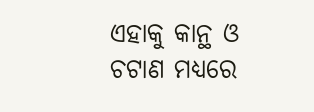ଏହାକୁ କାନ୍ଥ ଓ ଚଟାଣ ମଧ୍ୟରେ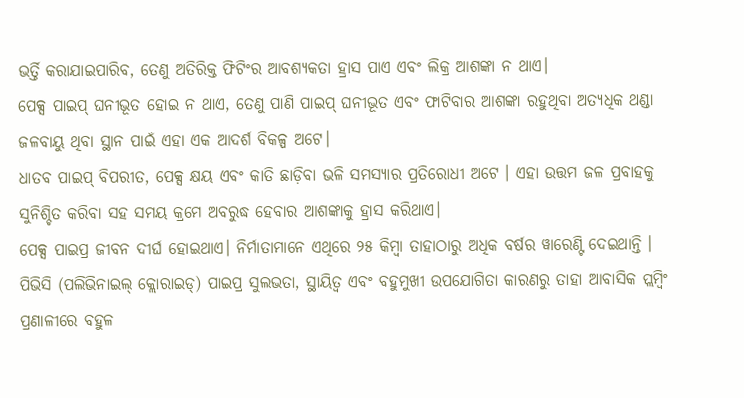ଭର୍ତ୍ତି କରାଯାଇପାରିବ, ତେଣୁ ଅତିରିକ୍ତ ଫିଟିଂର ଆବଶ୍ୟକତା ହ୍ରାସ ପାଏ ଏବଂ ଲିକ୍ର ଆଶଙ୍କା ନ ଥାଏ।
ପେକ୍ସ ପାଇପ୍ ଘନୀଭୂତ ହୋଇ ନ ଥାଏ, ତେଣୁ ପାଣି ପାଇପ୍ ଘନୀଭୂତ ଏବଂ ଫାଟିବାର ଆଶଙ୍କା ରହୁଥିବା ଅତ୍ୟଧିକ ଥଣ୍ଡା ଜଳବାୟୁ ଥିବା ସ୍ଥାନ ପାଇଁ ଏହା ଏକ ଆଦର୍ଶ ବିକଳ୍ପ ଅଟେ।
ଧାତବ ପାଇପ୍ ବିପରୀତ, ପେକ୍ସ କ୍ଷୟ ଏବଂ କାତି ଛାଡ଼ିବା ଭଳି ସମସ୍ୟାର ପ୍ରତିରୋଧୀ ଅଟେ । ଏହା ଉତ୍ତମ ଜଳ ପ୍ରବାହକୁ ସୁନିଶ୍ଚିତ କରିବା ସହ ସମୟ କ୍ରମେ ଅବରୁଦ୍ଧ ହେବାର ଆଶଙ୍କାକୁ ହ୍ରାସ କରିଥାଏ।
ପେକ୍ସ ପାଇପ୍ର ଜୀବନ ଦୀର୍ଘ ହୋଇଥାଏ। ନିର୍ମାତାମାନେ ଏଥିରେ ୨୫ କିମ୍ବା ତାହାଠାରୁ ଅଧିକ ବର୍ଷର ୱାରେଣ୍ଟି ଦେଇଥାନ୍ତି ।
ପିଭିସି (ପଲିଭିନାଇଲ୍ କ୍ଲୋରାଇଡ୍) ପାଇପ୍ର ସୁଲଭତା, ସ୍ଥାୟିତ୍ୱ ଏବଂ ବହୁମୁଖୀ ଉପଯୋଗିତା କାରଣରୁ ତାହା ଆବାସିକ ପ୍ଲମ୍ବିଂ ପ୍ରଣାଳୀରେ ବହୁଳ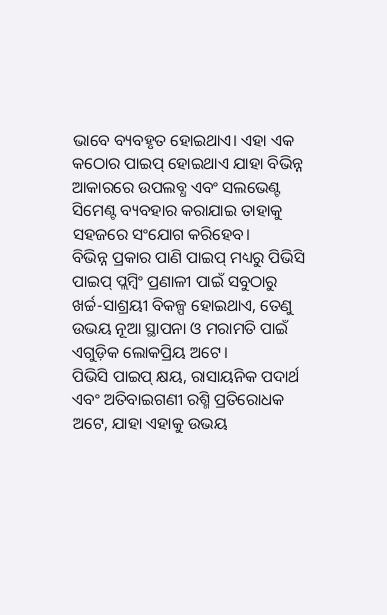ଭାବେ ବ୍ୟବହୃତ ହୋଇଥାଏ। ଏହା ଏକ କଠୋର ପାଇପ୍ ହୋଇଥାଏ ଯାହା ବିଭିନ୍ନ ଆକାରରେ ଉପଲବ୍ଧ ଏବଂ ସଲଭେଣ୍ଟ ସିମେଣ୍ଟ ବ୍ୟବହାର କରାଯାଇ ତାହାକୁ ସହଜରେ ସଂଯୋଗ କରିହେବ।
ବିଭିନ୍ନ ପ୍ରକାର ପାଣି ପାଇପ୍ ମଧ୍ୟରୁ ପିଭିସି ପାଇପ୍ ପ୍ଲମ୍ବିଂ ପ୍ରଣାଳୀ ପାଇଁ ସବୁଠାରୁ ଖର୍ଚ୍ଚ-ସାଶ୍ରୟୀ ବିକଳ୍ପ ହୋଇଥାଏ, ତେଣୁ ଉଭୟ ନୂଆ ସ୍ଥାପନା ଓ ମରାମତି ପାଇଁ ଏଗୁଡ଼ିକ ଲୋକପ୍ରିୟ ଅଟେ।
ପିଭିସି ପାଇପ୍ କ୍ଷୟ, ରାସାୟନିକ ପଦାର୍ଥ ଏବଂ ଅତିବାଇଗଣୀ ରଶ୍ମି ପ୍ରତିରୋଧକ ଅଟେ, ଯାହା ଏହାକୁ ଉଭୟ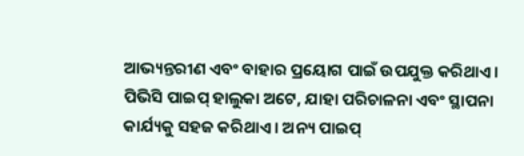ଆଭ୍ୟନ୍ତରୀଣ ଏବଂ ବାହାର ପ୍ରୟୋଗ ପାଇଁ ଉପଯୁକ୍ତ କରିଥାଏ ।
ପିଭିସି ପାଇପ୍ ହାଲୁକା ଅଟେ, ଯାହା ପରିଚାଳନା ଏବଂ ସ୍ଥାପନା କାର୍ଯ୍ୟକୁ ସହଜ କରିଥାଏ । ଅନ୍ୟ ପାଇପ୍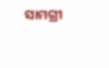ସାମଗ୍ରୀ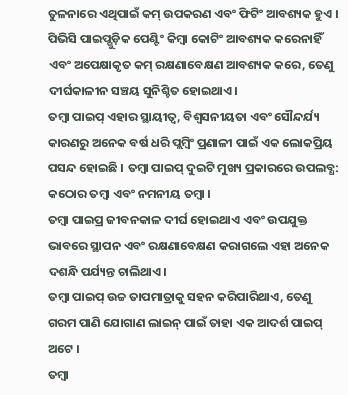ତୁଳନାରେ ଏଥିପାଇଁ କମ୍ ଉପକରଣ ଏବଂ ଫିଟିଂ ଆବଶ୍ୟକ ହୁଏ ।
ପିଭିସି ପାଇପ୍ଗୁଡ଼ିକ ପେଣ୍ଟିଂ କିମ୍ବା କୋଟିଂ ଆବଶ୍ୟକ କରେନାହିଁ ଏବଂ ଅପେକ୍ଷାକୃତ କମ୍ ରକ୍ଷଣାବେକ୍ଷଣ ଆବଶ୍ୟକ କରେ, ତେଣୁ ଦୀର୍ଘକାଳୀନ ସଞ୍ଚୟ ସୁନିଶ୍ଚିତ ହୋଇଥାଏ।
ତମ୍ବା ପାଇପ୍ ଏହାର ସ୍ଥାୟୀତ୍ୱ, ବିଶ୍ୱସନୀୟତା ଏବଂ ସୌନ୍ଦର୍ଯ୍ୟ କାରଣରୁ ଅନେକ ବର୍ଷ ଧରି ପ୍ଲମ୍ବିଂ ପ୍ରଣାଳୀ ପାଇଁ ଏକ ଲୋକପ୍ରିୟ ପସନ୍ଦ ହୋଇଛି । ତମ୍ବା ପାଇପ୍ ଦୁଇଟି ମୁଖ୍ୟ ପ୍ରକାରରେ ଉପଲବ୍ଧ: କଠୋର ତମ୍ବା ଏବଂ ନମନୀୟ ତମ୍ବା ।
ତମ୍ବା ପାଇପ୍ର ଜୀବନକାଳ ଦୀର୍ଘ ହୋଇଥାଏ ଏବଂ ଉପଯୁକ୍ତ ଭାବରେ ସ୍ଥାପନ ଏବଂ ରକ୍ଷଣାବେକ୍ଷଣ କରାଗଲେ ଏହା ଅନେକ ଦଶନ୍ଧି ପର୍ଯ୍ୟନ୍ତ ଚାଲିଥାଏ।
ତମ୍ବା ପାଇପ୍ ଉଚ୍ଚ ତାପମାତ୍ରାକୁ ସହନ କରିପାରିଥାଏ, ତେଣୁ ଗରମ ପାଣି ଯୋଗାଣ ଲାଇନ୍ ପାଇଁ ତାହା ଏକ ଆଦର୍ଶ ପାଇପ୍ ଅଟେ ।
ତମ୍ବା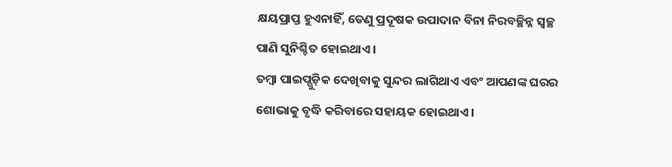କ୍ଷୟପ୍ରାପ୍ତ ହୁଏନାହିଁ, ତେଣୁ ପ୍ରଦୂଷକ ଉପାଦାନ ବିନା ନିରବଚ୍ଛିନ୍ନ ସ୍ୱଚ୍ଛ ପାଣି ସୁନିଶ୍ଚିତ ହୋଇଥାଏ ।
ତମ୍ବା ପାଇପ୍ଗୁଡ଼ିକ ଦେଖିବାକୁ ସୁନ୍ଦର ଲାଗିଥାଏ ଏବଂ ଆପଣଙ୍କ ଘରର ଶୋଭାକୁ ବୃଦ୍ଧି କରିବାରେ ସହାୟକ ହୋଇଥାଏ।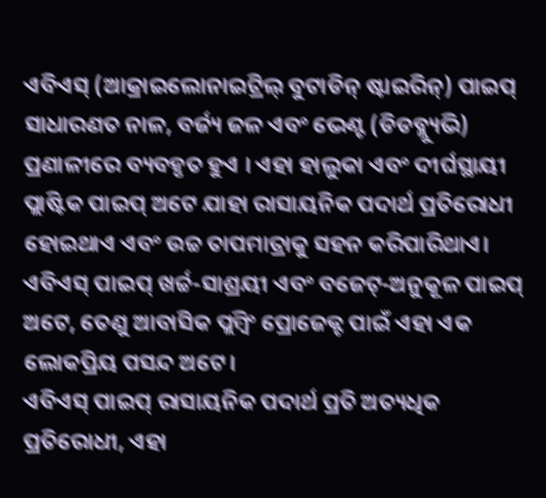ଏବିଏସ୍ (ଆକ୍ରାଇଲୋନାଇଟ୍ରିଲ୍ ବୁଟାଡିନ୍ ଷ୍ଟାଇରିନ୍) ପାଇପ୍ ସାଧାରଣତ ନାଳ, ବର୍ଜ୍ୟ ଜଳ ଏବଂ ଭେଣ୍ଟ (ଡିଡବ୍ଲ୍ୟୁଭି) ପ୍ରଣାଳୀରେ ବ୍ୟବହୃତ ହୁଏ । ଏହା ହାଲୁକା ଏବଂ ଦୀର୍ଘସ୍ଥାୟୀ ପ୍ଲାଷ୍ଟିକ ପାଇପ୍ ଅଟେ ଯାହା ରାସାୟନିକ ପଦାର୍ଥ ପ୍ରତିରୋଧୀ ହୋଇଥାଏ ଏବଂ ଉଚ୍ଚ ତାପମାତ୍ରାକୁ ସହନ କରିପାରିଥାଏ।
ଏବିଏସ୍ ପାଇପ୍ ଖର୍ଚ୍ଚ-ସାଶ୍ରୟୀ ଏବଂ ବଜେଟ୍-ଅନୁକୂଳ ପାଇପ୍ ଅଟେ, ତେଣୁ ଆବାସିକ ପ୍ଲମ୍ବିଂ ପ୍ରୋଜେକ୍ଟ ପାଇଁ ଏହା ଏକ ଲୋକପ୍ରିୟ ପସନ୍ଦ ଅଟେ।
ଏବିଏସ୍ ପାଇପ୍ ରାସାୟନିକ ପଦାର୍ଥ ପ୍ରତି ଅତ୍ୟଧିକ ପ୍ରତିରୋଧୀ, ଏହା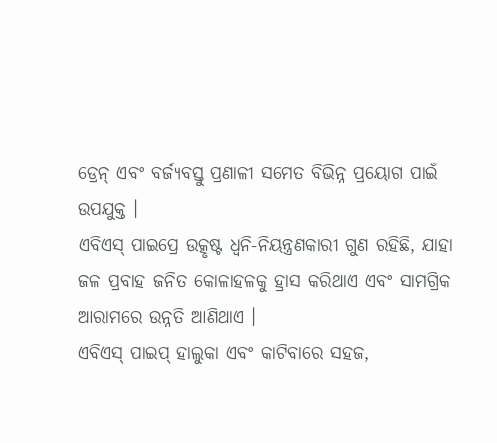ଡ୍ରେନ୍ ଏବଂ ବର୍ଜ୍ୟବସ୍ତୁ ପ୍ରଣାଳୀ ସମେତ ବିଭିନ୍ନ ପ୍ରୟୋଗ ପାଇଁ ଉପଯୁକ୍ତ ।
ଏବିଏସ୍ ପାଇପ୍ରେ ଉତ୍କୃଷ୍ଟ ଧ୍ୱନି-ନିୟନ୍ତ୍ରଣକାରୀ ଗୁଣ ରହିଛି, ଯାହା ଜଳ ପ୍ରବାହ ଜନିତ କୋଳାହଳକୁ ହ୍ରାସ କରିଥାଏ ଏବଂ ସାମଗ୍ରିକ ଆରାମରେ ଉନ୍ନତି ଆଣିଥାଏ ।
ଏବିଏସ୍ ପାଇପ୍ ହାଲୁକା ଏବଂ କାଟିବାରେ ସହଜ,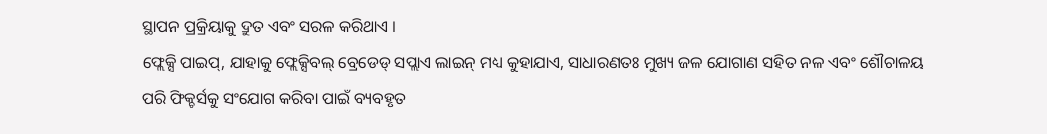ସ୍ଥାପନ ପ୍ରକ୍ରିୟାକୁ ଦ୍ରୁତ ଏବଂ ସରଳ କରିଥାଏ ।
ଫ୍ଲେକ୍ସି ପାଇପ୍, ଯାହାକୁ ଫ୍ଲେକ୍ସିବଲ୍ ବ୍ରେଡେଡ୍ ସପ୍ଲାଏ ଲାଇନ୍ ମଧ୍ୟ କୁହାଯାଏ, ସାଧାରଣତଃ ମୁଖ୍ୟ ଜଳ ଯୋଗାଣ ସହିତ ନଳ ଏବଂ ଶୌଚାଳୟ ପରି ଫିକ୍ଚର୍ସକୁ ସଂଯୋଗ କରିବା ପାଇଁ ବ୍ୟବହୃତ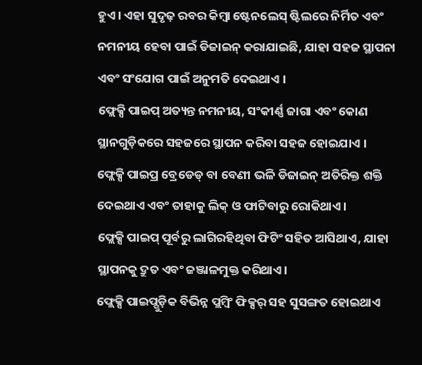ହୁଏ । ଏହା ସୁଦୃଢ଼ ରବର କିମ୍ବା ଷ୍ଟେନଲେସ୍ ଷ୍ଟିଲରେ ନିର୍ମିତ ଏବଂ ନମନୀୟ ହେବା ପାଇଁ ଡିଜାଇନ୍ କରାଯାଇଛି, ଯାହା ସହଜ ସ୍ଥାପନା ଏବଂ ସଂଯୋଗ ପାଇଁ ଅନୁମତି ଦେଇଥାଏ ।
ଫ୍ଲେକ୍ସି ପାଇପ୍ ଅତ୍ୟନ୍ତ ନମନୀୟ, ସଂକୀର୍ଣ୍ଣ ଜାଗା ଏବଂ କୋଣ ସ୍ଥାନଗୁଡ଼ିକରେ ସହଜରେ ସ୍ଥାପନ କରିବା ସହଜ ହୋଇଯାଏ ।
ଫ୍ଲେକ୍ସି ପାଇପ୍ର ବ୍ରେଡେଡ୍ ବା ବେଣୀ ଭଳି ଡିଜାଇନ୍ ଅତିରିକ୍ତ ଶକ୍ତି ଦେଇଥାଏ ଏବଂ ତାହାକୁ ଲିକ୍ ଓ ଫାଟିବାରୁ ରୋକିଥାଏ।
ଫ୍ଲେକ୍ସି ପାଇପ୍ ପୂର୍ବରୁ ଲାଗିରହିଥିବା ଫିଟିଂ ସହିତ ଆସିଥାଏ, ଯାହା ସ୍ଥାପନକୁ ଦ୍ରୁତ ଏବଂ ଜଞ୍ଜାଳମୁକ୍ତ କରିଥାଏ।
ଫ୍ଲେକ୍ସି ପାଇପ୍ଗୁଡ଼ିକ ବିଭିନ୍ନ ପ୍ଲମ୍ବିଂ ଫିକ୍ସର୍ ସହ ସୁସଙ୍ଗତ ହୋଇଥାଏ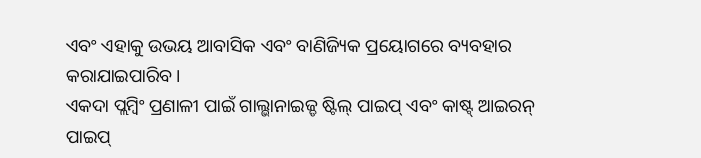ଏବଂ ଏହାକୁ ଉଭୟ ଆବାସିକ ଏବଂ ବାଣିଜ୍ୟିକ ପ୍ରୟୋଗରେ ବ୍ୟବହାର କରାଯାଇପାରିବ।
ଏକଦା ପ୍ଲମ୍ବିଂ ପ୍ରଣାଳୀ ପାଇଁ ଗାଲ୍ଭାନାଇଜ୍ଡ ଷ୍ଟିଲ୍ ପାଇପ୍ ଏବଂ କାଷ୍ଟ୍ ଆଇରନ୍ ପାଇପ୍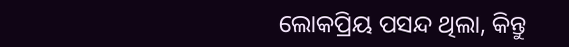ଲୋକପ୍ରିୟ ପସନ୍ଦ ଥିଲା, କିନ୍ତୁ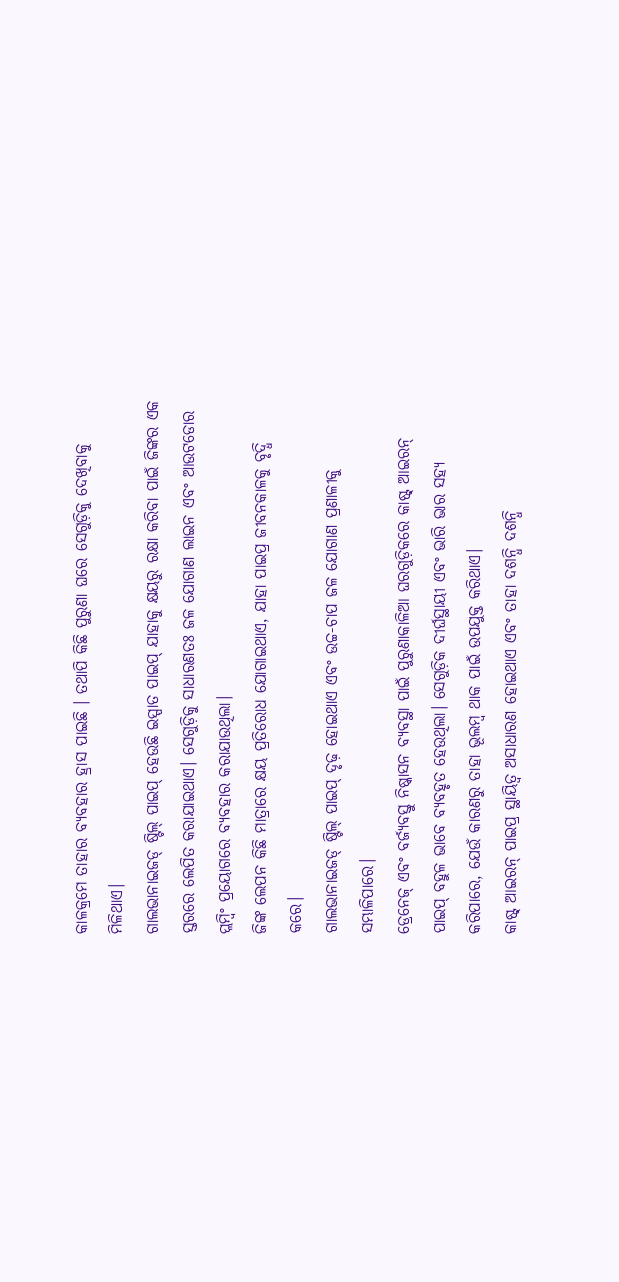କାଳକ୍ରମେ ତାହାର ବ୍ୟବହାର ହ୍ରାସ ପାଇଛି । ତଥାପି କିଛି ପୁରୁଣା ଘରେ ସେଗୁଡ଼ିକୁ ଦେଖିବାକୁ ମିଳିଥାଏ।
ଗାଲଭାନାଇଜଡ୍ ଷ୍ଟିଲ୍ ପାଇପ୍ ହେଉଛି ଇସ୍ପାତ ପାଇପ୍ ଯାହାକୁ କ୍ଷୟରୁ ରକ୍ଷା କରିବା ପାଇଁ ଜିଙ୍କର ଏକ ସ୍ତରରେ ଲେପିତ କରାଯାଇଥାଏ। ସେଗୁଡ଼ିକୁ ସାଧାରଣତଃ ଜଳ ଯୋଗାଣ ଲାଇନ ଏବଂ ଆଉଟଡୋର ପ୍ଲମ୍ବିଂ ପ୍ରୟୋଗରେ ବ୍ୟବହାର କରାଯାଉଥିଲା।
ଜିଙ୍କ ଲେପନ କିଛି ମାତ୍ରାରେ କ୍ଷୟ ପ୍ରତିରୋଧ ଯୋଗାଇଥାଏ, ଯାହା ପାଇପ୍ର ଜୀବନକାଳକୁ ବୃଦ୍ଧି କରେ।
ଗାଲଭାନାଇଜଡ୍ ଷ୍ଟିଲ୍ ପାଇପ୍ ଦୃଢ଼ ହୋଇଥାଏ ଏବଂ ଉଚ୍ଚ-ଚାପ ଜଳ ଯୋଗାଣ ପ୍ରଣାଳୀକୁ ସମ୍ଭାଳିପାରେ।
ଡ୍ରେନେଜ୍ ଏବଂ ବର୍ଜ୍ୟବସ୍ତୁ ନିଷ୍କାସନ ବ୍ୟବସ୍ଥା ପାଇଁ ପୁରୁଣାକାଳିଆ ଘରଗୁଡ଼ିକରେ କାଷ୍ଟ୍ ଆଇରନ୍ ପାଇପ୍ ବହୁଳ ଭାବେ ବ୍ୟବହୃତ ହେଉଥିଲା। ସେଗୁଡ଼ିକ ଦୀର୍ଘସ୍ଥାୟୀ ଏବଂ ଭାରି ଭାର ସହ୍ୟ କରିପାରେ, ଯେଉଁ କାରଣରୁ ତାହା ଭୂଲମ୍ବ ଥାକ ପାଇଁ ଉପଯୁକ୍ତ କରିଥାଏ।
କାଷ୍ଟ୍ ଆଇରନ୍ ପାଇପ୍ର ସ୍ଥାୟିତ୍ୱ ଅସାଧାରଣ ହୋଇଥାଏ ଏବଂ ତାହା ଦଶନ୍ଧି ଦଶନ୍ଧି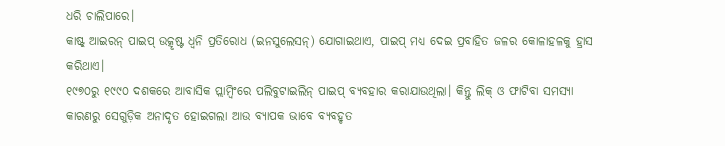ଧରି ଚାଲିପାରେ।
କାଷ୍ଟ୍ ଆଇରନ୍ ପାଇପ୍ ଉତ୍କୃଷ୍ଟ ଧ୍ୱନି ପ୍ରତିରୋଧ (ଇନସୁଲେସନ୍) ଯୋଗାଇଥାଏ, ପାଇପ୍ ମଧ୍ୟ ଦେଇ ପ୍ରବାହିତ ଜଳର କୋଳାହଳକୁ ହ୍ରାସ କରିଥାଏ।
୧୯୭୦ରୁ ୧୯୯୦ ଦଶକରେ ଆବାସିକ ପ୍ଲାମ୍ବିଂରେ ପଲିବୁଟାଇଲିନ୍ ପାଇପ୍ ବ୍ୟବହାର କରାଯାଉଥିଲା। କିନ୍ତୁ ଲିକ୍ ଓ ଫାଟିବା ସମସ୍ୟା କାରଣରୁ ସେଗୁଡ଼ିକ ଅନାଦୃତ ହୋଇଗଲା ଆଉ ବ୍ୟାପକ ଭାବେ ବ୍ୟବହୃତ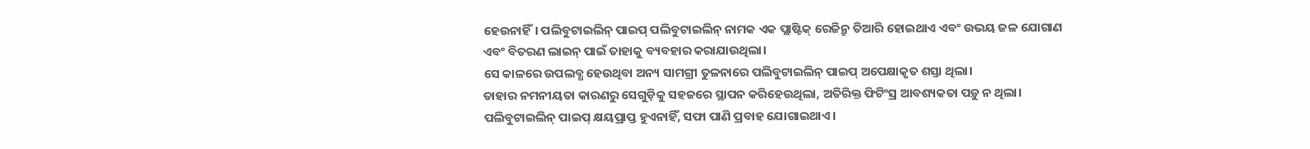ହେଉନାହିଁ। ପଲିବୁଟାଇଲିନ୍ ପାଇପ୍ ପଲିବୁଟାଇଲିନ୍ ନାମକ ଏକ ପ୍ଲାଷ୍ଟିକ୍ ରେଜିନ୍ରୁ ତିଆରି ହୋଇଥାଏ ଏବଂ ଉଭୟ ଜଳ ଯୋଗାଣ ଏବଂ ବିତରଣ ଲାଇନ୍ ପାଇଁ ତାହାକୁ ବ୍ୟବହାର କରାଯାଉଥିଲା।
ସେ କାଳରେ ଉପଲବ୍ଧ ହେଉଥିବା ଅନ୍ୟ ସାମଗ୍ରୀ ତୁଳନାରେ ପଲିବୁଟାଇଲିନ୍ ପାଇପ୍ ଅପେକ୍ଷାକୃତ ଶସ୍ତା ଥିଲା।
ତାହାର ନମନୀୟତା କାରଣରୁ ସେଗୁଡ଼ିକୁ ସହଜରେ ସ୍ଥାପନ କରିହେଉଥିଲା, ଅତିରିକ୍ତ ଫିଟିଂସ୍ର ଆବଶ୍ୟକତା ପଡ଼ୁ ନ ଥିଲା।
ପଲିବୁଟାଇଲିନ୍ ପାଇପ୍ କ୍ଷୟପ୍ରାପ୍ତ ହୁଏନାହିଁ, ସଫା ପାଣି ପ୍ରବାହ ଯୋଗାଇଥାଏ ।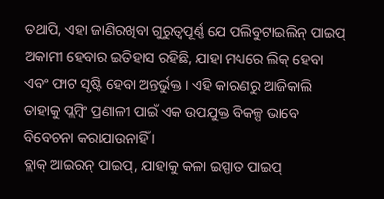ତଥାପି, ଏହା ଜାଣିରଖିବା ଗୁରୁତ୍ୱପୂର୍ଣ୍ଣ ଯେ ପଲିବୁଟାଇଲିନ୍ ପାଇପ୍ ଅକାମୀ ହେବାର ଇତିହାସ ରହିଛି, ଯାହା ମଧ୍ୟରେ ଲିକ୍ ହେବା ଏବଂ ଫାଟ ସୃଷ୍ଟି ହେବା ଅନ୍ତର୍ଭୁକ୍ତ । ଏହି କାରଣରୁ ଆଜିକାଲି ତାହାକୁ ପ୍ଲମ୍ବିଂ ପ୍ରଣାଳୀ ପାଇଁ ଏକ ଉପଯୁକ୍ତ ବିକଳ୍ପ ଭାବେ ବିବେଚନା କରାଯାଉନାହିଁ ।
ବ୍ଲାକ୍ ଆଇରନ୍ ପାଇପ୍, ଯାହାକୁ କଳା ଇସ୍ପାତ ପାଇପ୍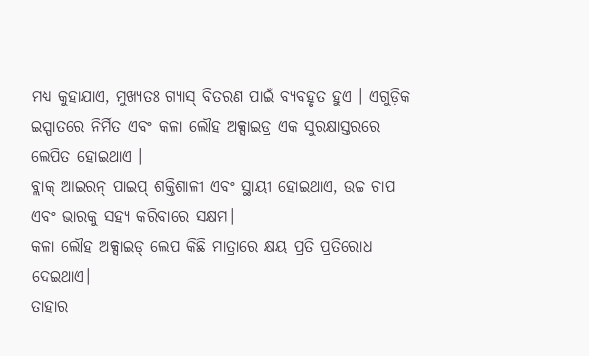ମଧ୍ୟ କୁହାଯାଏ, ମୁଖ୍ୟତଃ ଗ୍ୟାସ୍ ବିତରଣ ପାଇଁ ବ୍ୟବହୃତ ହୁଏ । ଏଗୁଡ଼ିକ ଇସ୍ପାତରେ ନିର୍ମିତ ଏବଂ କଳା ଲୌହ ଅକ୍ସାଇଡ୍ର ଏକ ସୁରକ୍ଷାସ୍ତରରେ ଲେପିତ ହୋଇଥାଏ ।
ବ୍ଲାକ୍ ଆଇରନ୍ ପାଇପ୍ ଶକ୍ତିଶାଳୀ ଏବଂ ସ୍ଥାୟୀ ହୋଇଥାଏ, ଉଚ୍ଚ ଚାପ ଏବଂ ଭାରକୁ ସହ୍ୟ କରିବାରେ ସକ୍ଷମ।
କଳା ଲୌହ ଅକ୍ସାଇଡ୍ ଲେପ କିଛି ମାତ୍ରାରେ କ୍ଷୟ ପ୍ରତି ପ୍ରତିରୋଧ ଦେଇଥାଏ।
ତାହାର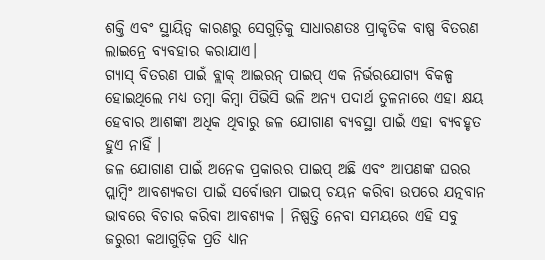ଶକ୍ତି ଏବଂ ସ୍ଥାୟିତ୍ୱ କାରଣରୁ ସେଗୁଡ଼ିକୁ ସାଧାରଣତଃ ପ୍ରାକୃତିକ ବାଷ୍ପ ବିତରଣ ଲାଇନ୍ରେ ବ୍ୟବହାର କରାଯାଏ।
ଗ୍ୟାସ୍ ବିତରଣ ପାଇଁ ବ୍ଲାକ୍ ଆଇରନ୍ ପାଇପ୍ ଏକ ନିର୍ଭରଯୋଗ୍ୟ ବିକଳ୍ପ ହୋଇଥିଲେ ମଧ୍ୟ ତମ୍ବା କିମ୍ବା ପିଭିସି ଭଳି ଅନ୍ୟ ପଦାର୍ଥ ତୁଳନାରେ ଏହା କ୍ଷୟ ହେବାର ଆଶଙ୍କା ଅଧିକ ଥିବାରୁ ଜଳ ଯୋଗାଣ ବ୍ୟବସ୍ଥା ପାଇଁ ଏହା ବ୍ୟବହୃତ ହୁଏ ନାହିଁ ।
ଜଳ ଯୋଗାଣ ପାଇଁ ଅନେକ ପ୍ରକାରର ପାଇପ୍ ଅଛି ଏବଂ ଆପଣଙ୍କ ଘରର ପ୍ଲାମ୍ବିଂ ଆବଶ୍ୟକତା ପାଇଁ ସର୍ବୋତ୍ତମ ପାଇପ୍ ଚୟନ କରିବା ଉପରେ ଯତ୍ନବାନ ଭାବରେ ବିଚାର କରିବା ଆବଶ୍ୟକ । ନିଷ୍ପତ୍ତି ନେବା ସମୟରେ ଏହି ସବୁ ଜରୁରୀ କଥାଗୁଡ଼ିକ ପ୍ରତି ଧ୍ୟାନ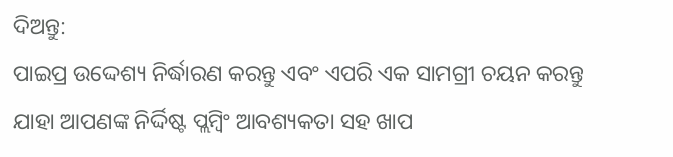ଦିଅନ୍ତୁ:
ପାଇପ୍ର ଉଦ୍ଦେଶ୍ୟ ନିର୍ଦ୍ଧାରଣ କରନ୍ତୁ ଏବଂ ଏପରି ଏକ ସାମଗ୍ରୀ ଚୟନ କରନ୍ତୁ ଯାହା ଆପଣଙ୍କ ନିର୍ଦ୍ଦିଷ୍ଟ ପ୍ଲମ୍ବିଂ ଆବଶ୍ୟକତା ସହ ଖାପ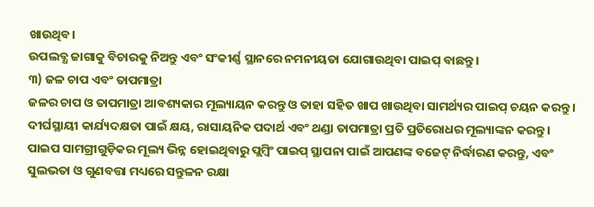ଖାଉଥିବ।
ଉପଲବ୍ଧ ଜାଗାକୁ ବିଚାରକୁ ନିଅନ୍ତୁ ଏବଂ ସଂକୀର୍ଣ୍ଣ ସ୍ଥାନରେ ନମନୀୟତା ଯୋଗାଉଥିବା ପାଇପ୍ ବାଛନ୍ତୁ।
୩) ଜଳ ଚାପ ଏବଂ ତାପମାତ୍ରା
ଜଳର ଚାପ ଓ ତାପମାତ୍ରା ଆବଶ୍ୟକାର ମୂଲ୍ୟାୟନ କରନ୍ତୁ ଓ ତାହା ସହିତ ଖାପ ଖାଉଥିବା ସାମର୍ଥ୍ୟର ପାଇପ୍ ଚୟନ କରନ୍ତୁ ।
ଦୀର୍ଘସ୍ଥାୟୀ କାର୍ଯ୍ୟଦକ୍ଷତା ପାଇଁ କ୍ଷୟ, ରାସାୟନିକ ପଦାର୍ଥ ଏବଂ ଥଣ୍ଡା ତାପମାତ୍ରା ପ୍ରତି ପ୍ରତିରୋଧର ମୂଲ୍ୟାଙ୍କନ କରନ୍ତୁ।
ପାଇପ ସାମଗ୍ରୀଗୁଡ଼ିକର ମୂଲ୍ୟ ଭିନ୍ନ ହୋଇଥିବାରୁ ପ୍ଲମ୍ବିଂ ପାଇପ୍ ସ୍ଥାପନା ପାଇଁ ଆପଣଙ୍କ ବଜେଟ୍ ନିର୍ଦ୍ଧାରଣ କରନ୍ତୁ, ଏବଂ ସୁଲଭତା ଓ ଗୁଣବତ୍ତା ମଧ୍ୟରେ ସନ୍ତୁଳନ ରକ୍ଷା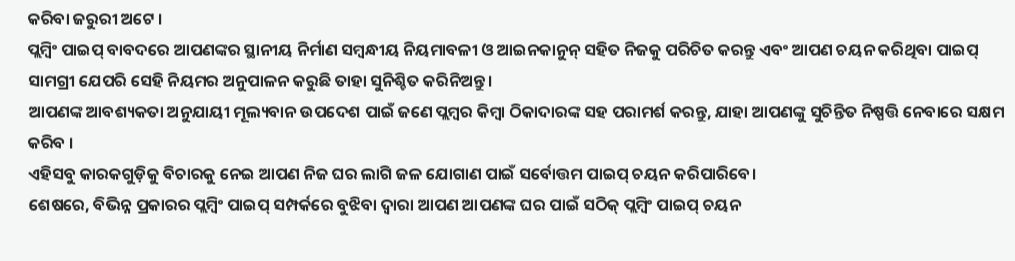କରିବା ଜରୁରୀ ଅଟେ ।
ପ୍ଲମ୍ବିଂ ପାଇପ୍ ବାବଦରେ ଆପଣଙ୍କର ସ୍ଥାନୀୟ ନିର୍ମାଣ ସମ୍ବନ୍ଧୀୟ ନିୟମାବଳୀ ଓ ଆଇନକାନୁନ୍ ସହିତ ନିଜକୁ ପରିଚିତ କରନ୍ତୁ ଏବଂ ଆପଣ ଚୟନ କରିଥିବା ପାଇପ୍ ସାମଗ୍ରୀ ଯେପରି ସେହି ନିୟମର ଅନୁପାଳନ କରୁଛି ତାହା ସୁନିଶ୍ଚିତ କରିନିଅନ୍ତୁ।
ଆପଣଙ୍କ ଆବଶ୍ୟକତା ଅନୁଯାୟୀ ମୂଲ୍ୟବାନ ଉପଦେଶ ପାଇଁ ଜଣେ ପ୍ଲମ୍ବର କିମ୍ବା ଠିକାଦାରଙ୍କ ସହ ପରାମର୍ଶ କରନ୍ତୁ, ଯାହା ଆପଣଙ୍କୁ ସୁଚିନ୍ତିତ ନିଷ୍ପତ୍ତି ନେବାରେ ସକ୍ଷମ କରିବ ।
ଏହିସବୁ କାରକଗୁଡ଼ିକୁ ବିଚାରକୁ ନେଇ ଆପଣ ନିଜ ଘର ଲାଗି ଜଳ ଯୋଗାଣ ପାଇଁ ସର୍ବୋତ୍ତମ ପାଇପ୍ ଚୟନ କରିପାରିବେ।
ଶେଷରେ, ବିଭିନ୍ନ ପ୍ରକାରର ପ୍ଲମ୍ବିଂ ପାଇପ୍ ସମ୍ପର୍କରେ ବୁଝିବା ଦ୍ୱାରା ଆପଣ ଆପଣଙ୍କ ଘର ପାଇଁ ସଠିକ୍ ପ୍ଲମ୍ବିଂ ପାଇପ୍ ଚୟନ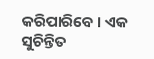କରିପାରିବେ । ଏକ ସୁଚିନ୍ତିତ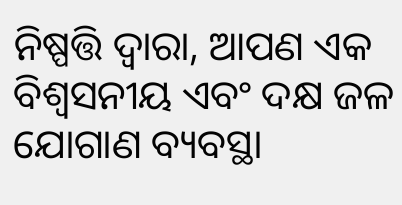ନିଷ୍ପତ୍ତି ଦ୍ୱାରା, ଆପଣ ଏକ ବିଶ୍ୱସନୀୟ ଏବଂ ଦକ୍ଷ ଜଳ ଯୋଗାଣ ବ୍ୟବସ୍ଥା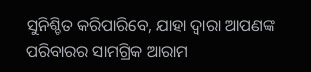ସୁନିଶ୍ଚିତ କରିପାରିବେ, ଯାହା ଦ୍ୱାରା ଆପଣଙ୍କ ପରିବାରର ସାମଗ୍ରିକ ଆରାମ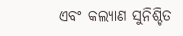ଏବଂ କଲ୍ୟାଣ ସୁନିଶ୍ଚିତ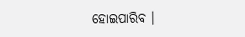ହୋଇପାରିବ ।